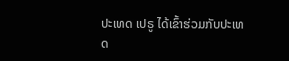ປະເທດ ເປຣູ ໄດ້ເຂົ້າຮ່ວມກັບປະເທດ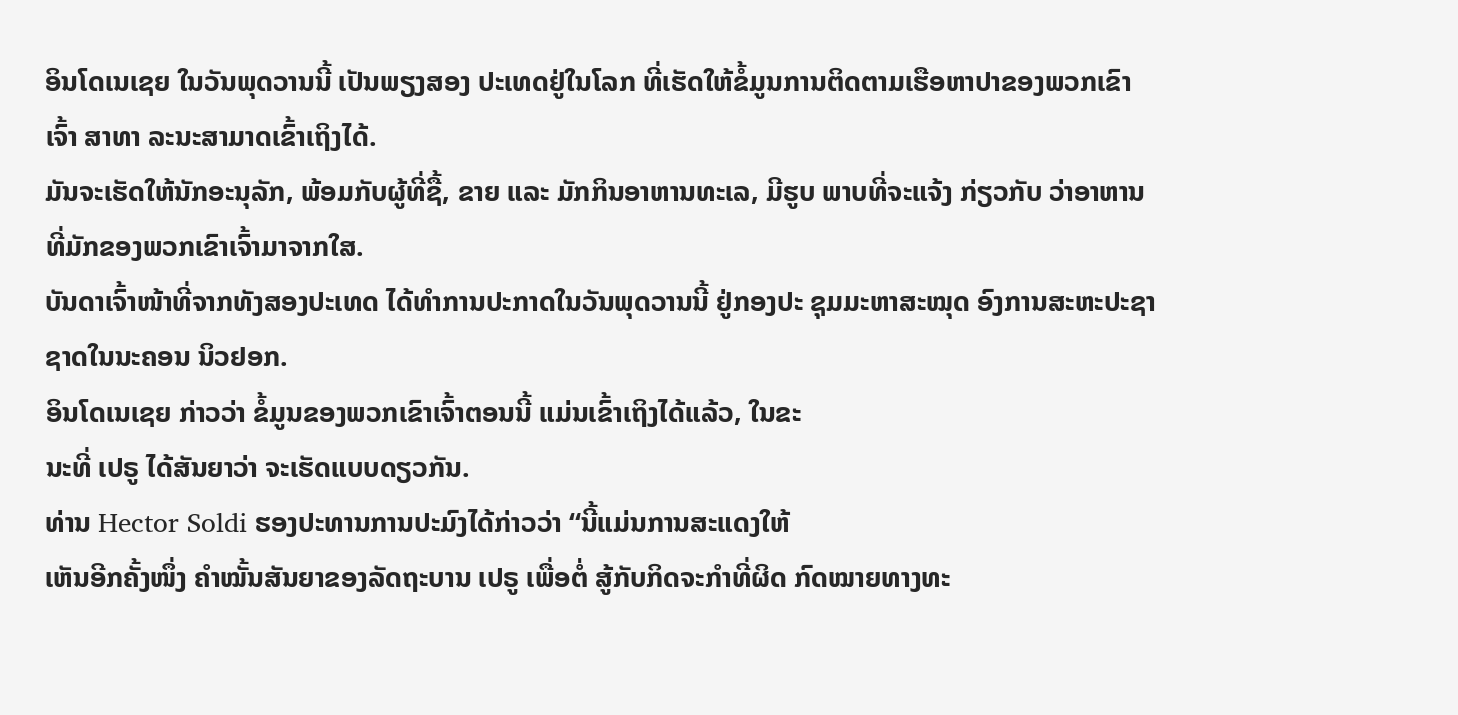ອິນໂດເນເຊຍ ໃນວັນພຸດວານນີ້ ເປັນພຽງສອງ ປະເທດຢູ່ໃນໂລກ ທີ່ເຮັດໃຫ້ຂໍ້ມູນການຕິດຕາມເຮືອຫາປາຂອງພວກເຂົາເຈົ້າ ສາທາ ລະນະສາມາດເຂົ້າເຖິງໄດ້.
ມັນຈະເຮັດໃຫ້ນັກອະນຸລັກ, ພ້ອມກັບຜູ້ທີ່ຊື້, ຂາຍ ແລະ ມັກກິນອາຫານທະເລ, ມີຮູບ ພາບທີ່ຈະແຈ້ງ ກ່ຽວກັບ ວ່າອາຫານທີ່ມັກຂອງພວກເຂົາເຈົ້າມາຈາກໃສ.
ບັນດາເຈົ້າໜ້າທີ່ຈາກທັງສອງປະເທດ ໄດ້ທຳການປະກາດໃນວັນພຸດວານນີ້ ຢູ່ກອງປະ ຊຸມມະຫາສະໝຸດ ອົງການສະຫະປະຊາຊາດໃນນະຄອນ ນິວຢອກ.
ອິນໂດເນເຊຍ ກ່າວວ່າ ຂໍ້ມູນຂອງພວກເຂົາເຈົ້າຕອນນີ້ ແມ່ນເຂົ້າເຖິງໄດ້ແລ້ວ, ໃນຂະ
ນະທີ່ ເປຣູ ໄດ້ສັນຍາວ່າ ຈະເຮັດແບບດຽວກັນ.
ທ່ານ Hector Soldi ຮອງປະທານການປະມົງໄດ້ກ່າວວ່າ “ນີ້ແມ່ນການສະແດງໃຫ້
ເຫັນອີກຄັ້ງໜຶ່ງ ຄຳໝັ້ນສັນຍາຂອງລັດຖະບານ ເປຣູ ເພື່ອຕໍ່ ສູ້ກັບກິດຈະກຳທີ່ຜິດ ກົດໝາຍທາງທະ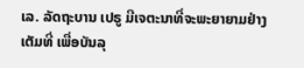ເລ. ລັດຖະບານ ເປຣູ ມີເຈຕະນາທີ່ຈະພະຍາຍາມຢ່າງເຕັມທີ່ ເພື່ອບັນລຸ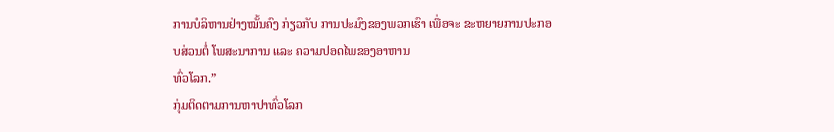ການບໍລິຫານຢ່າງໝັ້ນຄົງ ກ່ຽວກັບ ການປະມົງຂອງພວກເຮົາ ເພື່ອຈະ ຂະຫຍາຍການປະກອບສ່ວນຕໍ່ ໂພສະນາການ ແລະ ຄວາມປອດໄພຂອງອາຫານ
ທົ່ວໂລກ.”
ກຸ່ມຕິດຕາມການຫາປາທົ່ວໂລກ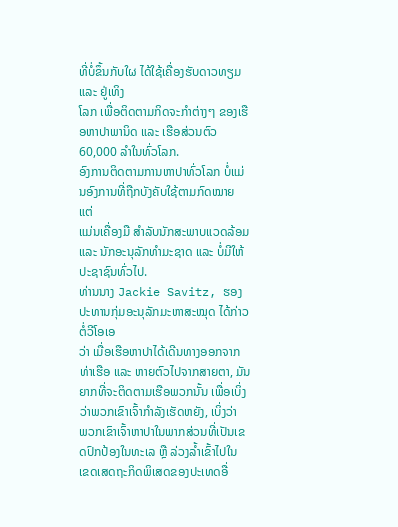ທີ່ບໍ່ຂຶ້ນກັບໃຜ ໄດ້ໃຊ້ເຄື່ອງຮັບດາວທຽມ ແລະ ຢູ່ເທິງ
ໂລກ ເພື່ອຕິດຕາມກິດຈະກຳຕ່າງໆ ຂອງເຮືອຫາປາພານິດ ແລະ ເຮືອສ່ວນຕົວ
60,000 ລຳໃນທົ່ວໂລກ.
ອົງການຕິດຕາມການຫາປາທົ່ວໂລກ ບໍ່ແມ່ນອົງການທີ່ຖືກບັງຄັບໃຊ້ຕາມກົດໝາຍ ແຕ່
ແມ່ນເຄື່ອງມື ສຳລັບນັກສະພາບແວດລ້ອມ ແລະ ນັກອະນຸລັກທຳມະຊາດ ແລະ ບໍ່ມີໃຫ້
ປະຊາຊົນທົ່ວໄປ.
ທ່ານນາງ Jackie Savitz, ຮອງປະທານກຸ່ມອະນຸລັກມະຫາສະໝຸດ ໄດ້ກ່າວຕໍ່ວີໂອເອ
ວ່າ ເມື່ອເຮືອຫາປາໄດ້ເດີນທາງອອກຈາກທ່າເຮືອ ແລະ ຫາຍຕົວໄປຈາກສາຍຕາ, ມັນ
ຍາກທີ່ຈະຕິດຕາມເຮືອພວກນັ້ນ ເພື່ອເບິ່ງວ່າພວກເຂົາເຈົ້າກຳລັງເຮັດຫຍັງ, ເບິ່ງວ່າ
ພວກເຂົາເຈົ້າຫາປາໃນພາກສ່ວນທີ່ເປັນເຂດປົກປ້ອງໃນທະເລ ຫຼື ລ່ວງລໍ້າເຂົ້າໄປໃນ
ເຂດເສດຖະກິດພິເສດຂອງປະເທດອື່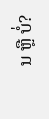ນ ຫຼື ບໍ່?